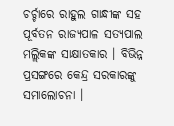ଚର୍ଚ୍ଚାରେ ରାହୁଲ ଗାନ୍ଧୀଙ୍କ ସହ ପୂର୍ବତନ ରାଜ୍ୟପାଳ ସତ୍ୟପାଲ ମଲ୍ଲିକଙ୍କ ସାକ୍ଷାତକାର । ବିଭିନ୍ନ ପ୍ରସଙ୍ଗରେ କେନ୍ଦ୍ର ସରକାରଙ୍କୁ ସମାଲୋଚନା ।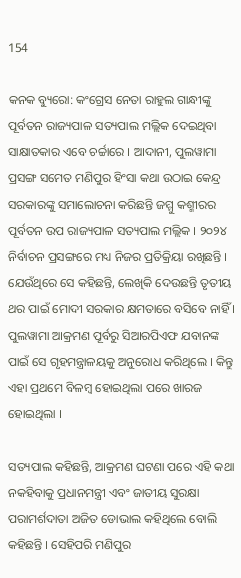154

କନକ ବ୍ୟୁରୋ: କଂଗ୍ରେସ ନେତା ରାହୁଲ ଗାନ୍ଧୀଙ୍କୁ ପୂର୍ବତନ ରାଜ୍ୟପାଳ ସତ୍ୟପାଲ ମଲ୍ଲିକ ଦେଇଥିବା ସାକ୍ଷାତକାର ଏବେ ଚର୍ଚ୍ଚାରେ । ଆଦାନୀ, ପୁଲୱାମା ପ୍ରସଙ୍ଗ ସମେତ ମଣିପୁର ହିଂସା କଥା ଉଠାଇ କେନ୍ଦ୍ର ସରକାରଙ୍କୁ ସମାଲୋଚନା କରିଛନ୍ତି ଜମ୍ମୁ କଶ୍ମୀରର ପୂର୍ବତନ ଉପ ରାଜ୍ୟପାଳ ସତ୍ୟପାଲ ମଲ୍ଲିକ । ୨୦୨୪ ନିର୍ବାଚନ ପ୍ରସଙ୍ଗରେ ମଧ୍ୟ ନିଜର ପ୍ରତିକ୍ରିୟା ରଖିଛନ୍ତି । ଯେଉଁଥିରେ ସେ କହିଛନ୍ତି, ଲେଖିକି ଦେଉଛନ୍ତି ତୃତୀୟ ଥର ପାଇଁ ମୋଦୀ ସରକାର କ୍ଷମତାରେ ବସିବେ ନାହିଁ । ପୁଲୱାମା ଆକ୍ରମଣ ପୂର୍ବରୁ ସିଆରପିଏଫ ଯବାନଙ୍କ ପାଇଁ ସେ ଗୃହମନ୍ତ୍ରାଳୟକୁ ଅନୁରୋଧ କରିଥିଲେ । କିନ୍ତୁ ଏହା ପ୍ରଥମେ ବିଳମ୍ବ ହୋଇଥିଲା ପରେ ଖାରଜ ହୋଇଥିଲା ।

ସତ୍ୟପାଲ କହିଛନ୍ତି, ଆକ୍ରମଣ ଘଟଣା ପରେ ଏହି କଥା ନକହିବାକୁ ପ୍ରଧାନମନ୍ତ୍ରୀ ଏବଂ ଜାତୀୟ ସୁରକ୍ଷା ପରାମର୍ଶଦାତା ଅଜିତ ଡୋଭାଲ କହିଥିଲେ ବୋଲି କହିଛନ୍ତି । ସେହିପରି ମଣିପୁର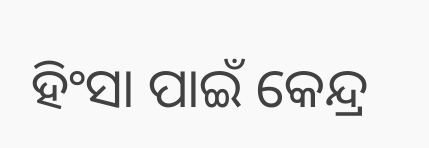ହିଂସା ପାଇଁ କେନ୍ଦ୍ର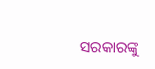ସରକାରଙ୍କୁ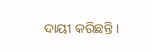ଦାୟୀ କରିଛନ୍ତି ।